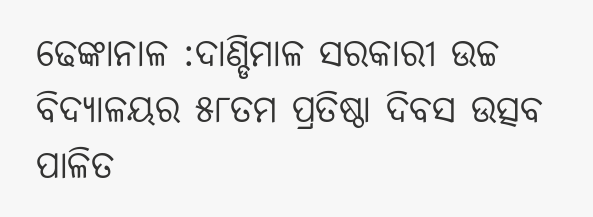ଢେଙ୍କାନାଳ :ଦାଣ୍ଡିମାଳ ସରକାରୀ ଉଚ୍ଚ ବିଦ୍ୟାଳୟର ୫୮ତମ ପ୍ରତିଷ୍ଠା ଦିବସ ଉତ୍ସବ ପାଳିତ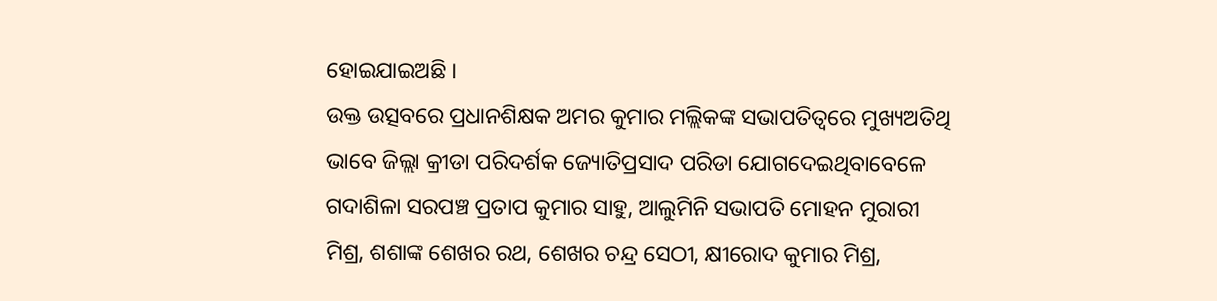ହୋଇଯାଇଅଛି ।
ଉକ୍ତ ଉତ୍ସବରେ ପ୍ରଧାନଶିକ୍ଷକ ଅମର କୁମାର ମଲ୍ଲିକଙ୍କ ସଭାପତିତ୍ୱରେ ମୁଖ୍ୟଅତିଥି ଭାବେ ଜିଲ୍ଲା କ୍ରୀଡା ପରିଦର୍ଶକ ଜ୍ୟୋତିପ୍ରସାଦ ପରିଡା ଯୋଗଦେଇଥିବାବେଳେ ଗଦାଶିଳା ସରପଞ୍ଚ ପ୍ରତାପ କୁମାର ସାହୁ, ଆଲୁମିନି ସଭାପତି ମୋହନ ମୁରାରୀ ମିଶ୍ର, ଶଶାଙ୍କ ଶେଖର ରଥ, ଶେଖର ଚନ୍ଦ୍ର ସେଠୀ, କ୍ଷୀରୋଦ କୁମାର ମିଶ୍ର,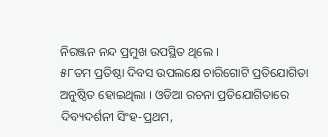ନିରଞ୍ଜନ ନନ୍ଦ ପ୍ରମୁଖ ଉପସ୍ଥିତ ଥିଲେ ।
୫୮ତମ ପ୍ରତିଷ୍ଠା ଦିବସ ଉପଲକ୍ଷେ ଚାରିଗୋଟି ପ୍ରତିଯୋଗିତା ଅନୁଷ୍ଠିତ ହୋଇଥିଲା । ଓଡିଆ ରଚନା ପ୍ରତିଯୋଗିତାରେ ଦିବ୍ୟଦର୍ଶନୀ ସିଂହ-ପ୍ରଥମ,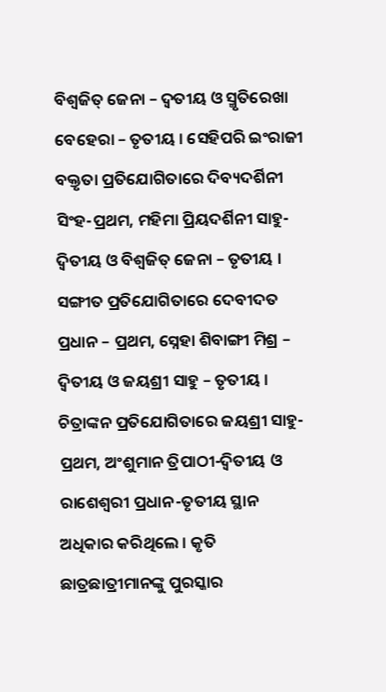ବିଶ୍ୱଜିତ୍ ଜେନା – ଦ୍ୱତୀୟ ଓ ସ୍ମୃତିରେଖା ବେହେରା – ତୃତୀୟ । ସେହିପରି ଇଂରାଜୀ ବକ୍ତୃତା ପ୍ରତିଯୋଗିତାରେ ଦିବ୍ୟଦର୍ଶିନୀ ସିଂହ-ପ୍ରଥମ, ମହିମା ପ୍ରିୟଦର୍ଶିନୀ ସାହୁ-ଦ୍ୱିତୀୟ ଓ ବିଶ୍ୱଜିତ୍ ଜେନା – ତୃତୀୟ । ସଙ୍ଗୀତ ପ୍ରତିଯୋଗିତାରେ ଦେବୀଦତ ପ୍ରଧାନ – ପ୍ରଥମ, ସ୍ନେହା ଶିବାଙ୍ଗୀ ମିଶ୍ର – ଦ୍ୱିତୀୟ ଓ ଜୟଶ୍ରୀ ସାହୁ – ତୃତୀୟ । ଚିତ୍ରାଙ୍କନ ପ୍ରତିଯୋଗିତାରେ ଜୟଶ୍ରୀ ସାହୁ-ପ୍ରଥମ, ଅଂଶୁମାନ ତ୍ରିପାଠୀ-ଦ୍ୱିତୀୟ ଓ ରାଶେଶ୍ୱରୀ ପ୍ରଧାନ-ତୃତୀୟ ସ୍ଥାନ ଅଧିକାର କରିଥିଲେ । କୃତି ଛାତ୍ରଛାତ୍ରୀମାନଙ୍କୁ ପୁରସ୍କାର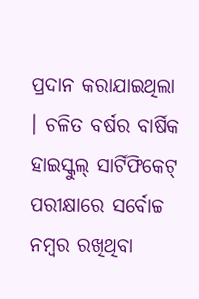ପ୍ରଦାନ କରାଯାଇଥିଲା । ଚଳିତ ବର୍ଷର ବାର୍ଷିକ ହାଇସ୍କୁଲ୍ ସାର୍ଟିଫିକେଟ୍ ପରୀକ୍ଷାରେ ସର୍ବୋଚ୍ଚ ନମ୍ବର ରଖିଥିବା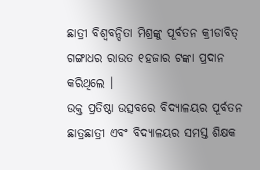ଛାତ୍ରୀ ବିଶ୍ୱବନ୍ଦିତା ମିଶ୍ରଙ୍କୁ ପୂର୍ବତନ କ୍ରୀଡାବିତ୍ ଗଙ୍ଗାଧର ରାଉତ ୧ହଜାର ଟଙ୍କା ପ୍ରଦାନ କରିଥିଲେ ।
ଉକ୍ତ ପ୍ରତିଷ୍ଠା ଉତ୍ସବରେ ବିଦ୍ୟାଳୟର ପୂର୍ବତନ ଛାତ୍ରଛାତ୍ରୀ ଏବଂ ବିଦ୍ୟାଳୟର ସମସ୍ତ ଶିକ୍ଷକ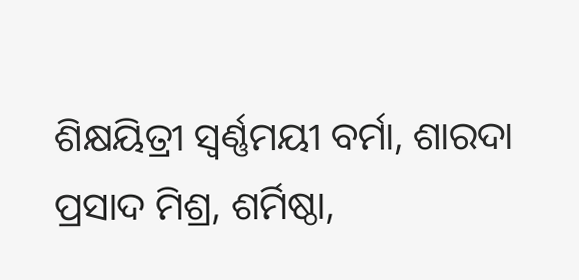ଶିକ୍ଷୟିତ୍ରୀ ସ୍ୱର୍ଣ୍ଣମୟୀ ବର୍ମା, ଶାରଦା ପ୍ରସାଦ ମିଶ୍ର, ଶର୍ମିଷ୍ଠା,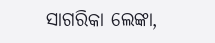ସାଗରିକା ଲେଙ୍କା,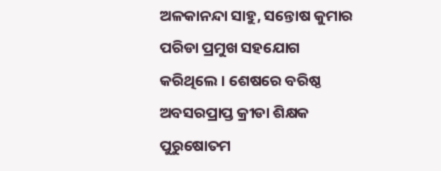ଅଳକାନନ୍ଦା ସାହୁ, ସନ୍ତୋଷ କୁମାର ପରିଡା ପ୍ରମୁଖ ସହଯୋଗ କରିଥିଲେ । ଶେଷରେ ବରିଷ୍ଠ ଅବସରପ୍ରାପ୍ତ କ୍ରୀଡା ଶିକ୍ଷକ ପୁରୁଷୋତମ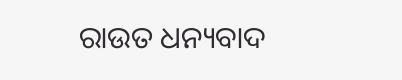ରାଉତ ଧନ୍ୟବାଦ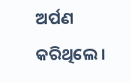ଅର୍ପଣ କରିଥିଲେ ।